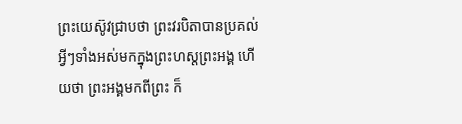ព្រះយេស៊ូវជ្រាបថា ព្រះវរបិតាបានប្រគល់អ្វីៗទាំងអស់មកក្នុងព្រះហស្តព្រះអង្គ ហើយថា ព្រះអង្គមកពីព្រះ ក៏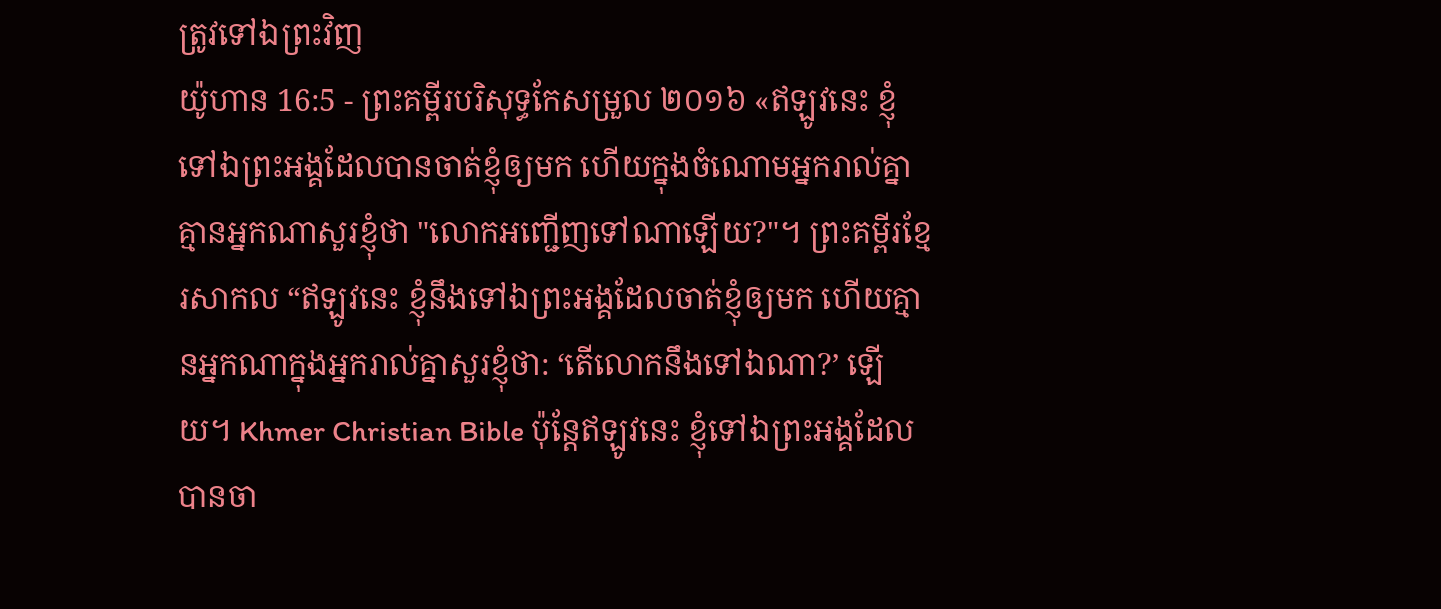ត្រូវទៅឯព្រះវិញ
យ៉ូហាន 16:5 - ព្រះគម្ពីរបរិសុទ្ធកែសម្រួល ២០១៦ «ឥឡូវនេះ ខ្ញុំទៅឯព្រះអង្គដែលបានចាត់ខ្ញុំឲ្យមក ហើយក្នុងចំណោមអ្នករាល់គ្នា គ្មានអ្នកណាសួរខ្ញុំថា "លោកអញ្ជើញទៅណាឡើយ?"។ ព្រះគម្ពីរខ្មែរសាកល “ឥឡូវនេះ ខ្ញុំនឹងទៅឯព្រះអង្គដែលចាត់ខ្ញុំឲ្យមក ហើយគ្មានអ្នកណាក្នុងអ្នករាល់គ្នាសួរខ្ញុំថា: ‘តើលោកនឹងទៅឯណា?’ ឡើយ។ Khmer Christian Bible ប៉ុន្ដែឥឡូវនេះ ខ្ញុំទៅឯព្រះអង្គដែលបានចា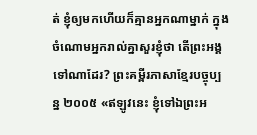ត់ ខ្ញុំឲ្យមកហើយក៏គ្មានអ្នកណាម្នាក់ ក្នុងចំណោមអ្នករាល់គ្នាសួរខ្ញុំថា តើព្រះអង្គទៅណាដែរ? ព្រះគម្ពីរភាសាខ្មែរបច្ចុប្បន្ន ២០០៥ «ឥឡូវនេះ ខ្ញុំទៅឯព្រះអ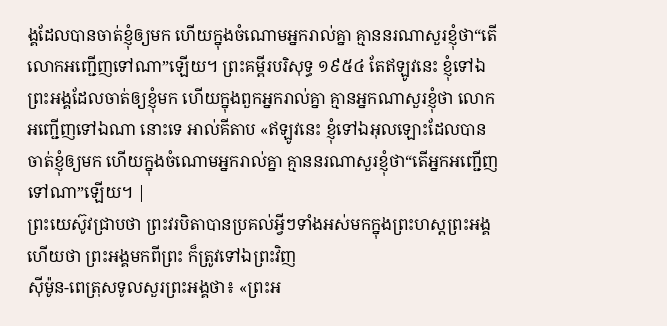ង្គដែលបានចាត់ខ្ញុំឲ្យមក ហើយក្នុងចំណោមអ្នករាល់គ្នា គ្មាននរណាសួរខ្ញុំថា“តើលោកអញ្ជើញទៅណា”ឡើយ។ ព្រះគម្ពីរបរិសុទ្ធ ១៩៥៤ តែឥឡូវនេះ ខ្ញុំទៅឯព្រះអង្គដែលចាត់ឲ្យខ្ញុំមក ហើយក្នុងពួកអ្នករាល់គ្នា គ្មានអ្នកណាសួរខ្ញុំថា លោកអញ្ជើញទៅឯណា នោះទេ អាល់គីតាប «ឥឡូវនេះ ខ្ញុំទៅឯអុលឡោះដែលបានចាត់ខ្ញុំឲ្យមក ហើយក្នុងចំណោមអ្នករាល់គ្នា គ្មាននរណាសួរខ្ញុំថា“តើអ្នកអញ្ជើញទៅណា”ឡើយ។ |
ព្រះយេស៊ូវជ្រាបថា ព្រះវរបិតាបានប្រគល់អ្វីៗទាំងអស់មកក្នុងព្រះហស្តព្រះអង្គ ហើយថា ព្រះអង្គមកពីព្រះ ក៏ត្រូវទៅឯព្រះវិញ
ស៊ីម៉ូន-ពេត្រុសទូលសួរព្រះអង្គថា៖ «ព្រះអ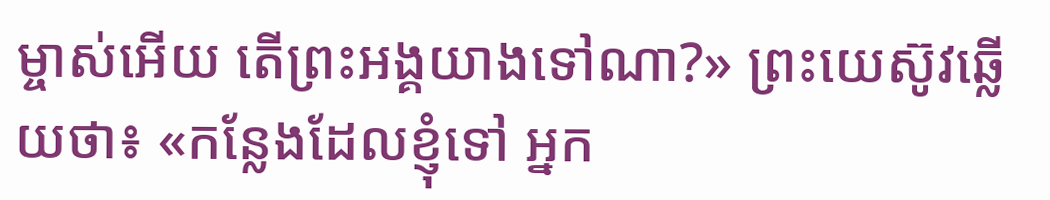ម្ចាស់អើយ តើព្រះអង្គយាងទៅណា?» ព្រះយេស៊ូវឆ្លើយថា៖ «កន្លែងដែលខ្ញុំទៅ អ្នក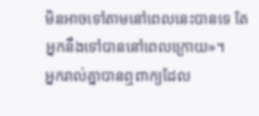មិនអាចទៅតាមនៅពេលនេះបានទេ តែអ្នកនឹងទៅបាននៅពេលក្រោយ»។
អ្នករាល់គ្នាបានឮពាក្យដែល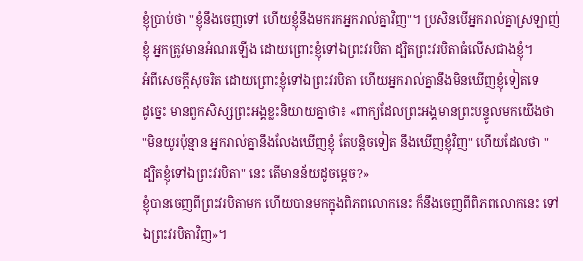ខ្ញុំប្រាប់ថា "ខ្ញុំនឹងចេញទៅ ហើយខ្ញុំនឹងមករកអ្នករាល់គ្នាវិញ"។ ប្រសិនបើអ្នករាល់គ្នាស្រឡាញ់ខ្ញុំ អ្នកត្រូវមានអំណរឡើង ដោយព្រោះខ្ញុំទៅឯព្រះវរបិតា ដ្បិតព្រះវរបិតាធំលើសជាងខ្ញុំ។
អំពីសេចក្តីសុចរិត ដោយព្រោះខ្ញុំទៅឯព្រះវរបិតា ហើយអ្នករាល់គ្នានឹងមិនឃើញខ្ញុំទៀតទេ
ដូច្នេះ មានពួកសិស្សព្រះអង្គខ្លះនិយាយគ្នាថា៖ «ពាក្យដែលព្រះអង្គមានព្រះបន្ទូលមកយើងថា "មិនយូរប៉ុន្មាន អ្នករាល់គ្នានឹងលែងឃើញខ្ញុំ តែបន្តិចទៀត នឹងឃើញខ្ញុំវិញ" ហើយដែលថា "ដ្បិតខ្ញុំទៅឯព្រះវរបិតា" នេះ តើមានន័យដូចម្តេច?»
ខ្ញុំបានចេញពីព្រះវរបិតាមក ហើយបានមកក្នុងពិភពលោកនេះ ក៏នឹងចេញពីពិភពលោកនេះ ទៅឯព្រះវរបិតាវិញ»។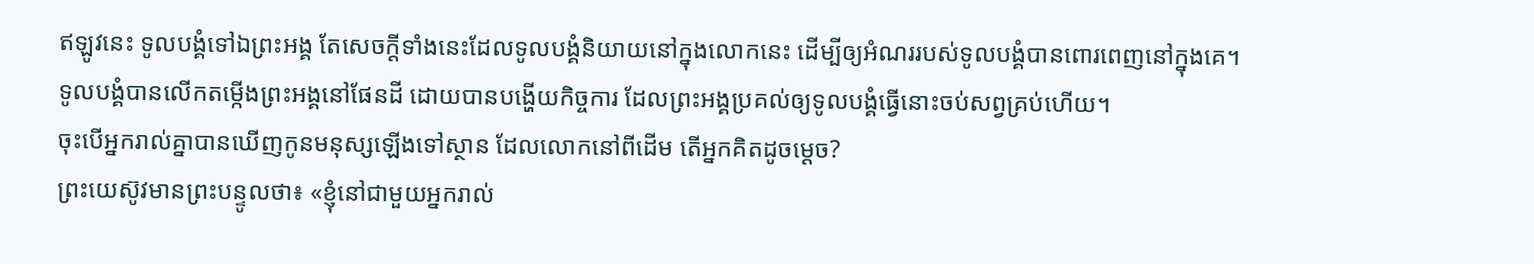ឥឡូវនេះ ទូលបង្គំទៅឯព្រះអង្គ តែសេចក្តីទាំងនេះដែលទូលបង្គំនិយាយនៅក្នុងលោកនេះ ដើម្បីឲ្យអំណររបស់ទូលបង្គំបានពោរពេញនៅក្នុងគេ។
ទូលបង្គំបានលើកតម្កើងព្រះអង្គនៅផែនដី ដោយបានបង្ហើយកិច្ចការ ដែលព្រះអង្គប្រគល់ឲ្យទូលបង្គំធ្វើនោះចប់សព្វគ្រប់ហើយ។
ចុះបើអ្នករាល់គ្នាបានឃើញកូនមនុស្សឡើងទៅស្ថាន ដែលលោកនៅពីដើម តើអ្នកគិតដូចម្តេច?
ព្រះយេស៊ូវមានព្រះបន្ទូលថា៖ «ខ្ញុំនៅជាមួយអ្នករាល់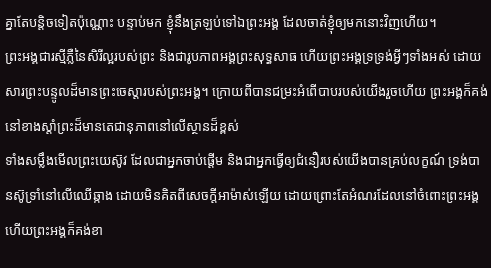គ្នាតែបន្តិចទៀតប៉ុណ្ណោះ បន្ទាប់មក ខ្ញុំនឹងត្រឡប់ទៅឯព្រះអង្គ ដែលចាត់ខ្ញុំឲ្យមកនោះវិញហើយ។
ព្រះអង្គជារស្មីភ្លឺនៃសិរីល្អរបស់ព្រះ និងជារូបភាពអង្គព្រះសុទ្ធសាធ ហើយព្រះអង្គទ្រទ្រង់អ្វីៗទាំងអស់ ដោយសារព្រះបន្ទូលដ៏មានព្រះចេស្តារបស់ព្រះអង្គ។ ក្រោយពីបានជម្រះអំពើបាបរបស់យើងរួចហើយ ព្រះអង្គក៏គង់នៅខាងស្តាំព្រះដ៏មានតេជានុភាពនៅលើស្ថានដ៏ខ្ពស់
ទាំងសម្លឹងមើលព្រះយេស៊ូវ ដែលជាអ្នកចាប់ផ្តើម និងជាអ្នកធ្វើឲ្យជំនឿរបស់យើងបានគ្រប់លក្ខណ៍ ទ្រង់បានស៊ូទ្រាំនៅលើឈើឆ្កាង ដោយមិនគិតពីសេចក្ដីអាម៉ាស់ឡើយ ដោយព្រោះតែអំណរដែលនៅចំពោះព្រះអង្គ ហើយព្រះអង្គក៏គង់ខា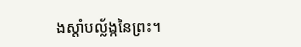ងស្តាំបល្ល័ង្កនៃព្រះ។